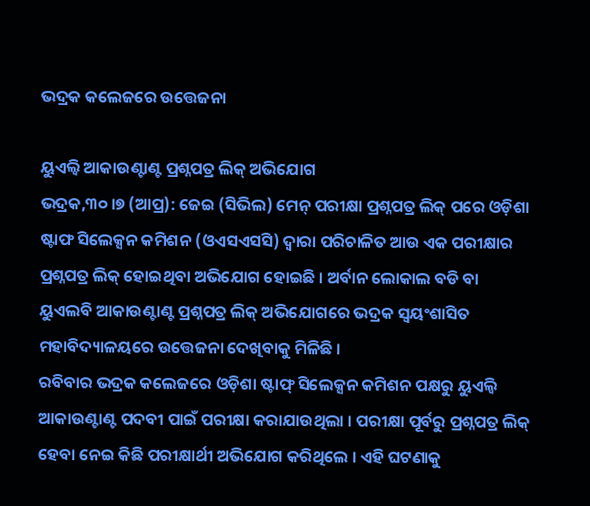ଭଦ୍ରକ କଲେଜରେ ଉତ୍ତେଜନା

ୟୁଏଲ୍ବି ଆକାଉଣ୍ଟାଣ୍ଟ ପ୍ରଶ୍ନପତ୍ର ଲିକ୍ ଅଭିଯୋଗ
ଭଦ୍ରକ,୩୦ ।୭ (ଆପ୍ର): ଜେଇ (ସିଭିଲ) ମେନ୍ ପରୀକ୍ଷା ପ୍ରଶ୍ନପତ୍ର ଲିକ୍ ପରେ ଓଡ଼ିଶା ଷ୍ଟାଫ ସିଲେକ୍ସନ କମିଶନ (ଓଏସଏସସି) ଦ୍ୱାରା ପରିଚାଳିତ ଆଉ ଏକ ପରୀକ୍ଷାର ପ୍ରଶ୍ନପତ୍ର ଲିକ୍ ହୋଇଥିବା ଅଭିଯୋଗ ହୋଇଛି । ଅର୍ବାନ ଲୋକାଲ ବଡି ବା ୟୁଏଲବି ଆକାଉଣ୍ଟାଣ୍ଟ ପ୍ରଶ୍ନପତ୍ର ଲିକ୍ ଅଭିଯୋଗରେ ଭଦ୍ରକ ସ୍ୱୟଂଶାସିତ ମହାବିଦ୍ୟାଳୟରେ ଉତ୍ତେଜନା ଦେଖିବାକୁ ମିଳିଛି ।
ରବିବାର ଭଦ୍ରକ କଲେଜରେ ଓଡ଼ିଶା ଷ୍ଟାଫ୍ ସିଲେକ୍ସନ କମିଶନ ପକ୍ଷରୁ ୟୁଏଲ୍ବି ଆକାଉଣ୍ଟାଣ୍ଟ ପଦବୀ ପାଇଁ ପରୀକ୍ଷା କରାଯାଉଥିଲା । ପରୀକ୍ଷା ପୂର୍ବରୁ ପ୍ରଶ୍ନପତ୍ର ଲିକ୍ ହେବା ନେଇ କିଛି ପରୀକ୍ଷାର୍ଥୀ ଅଭିଯୋଗ କରିଥିଲେ । ଏହି ଘଟଣାକୁ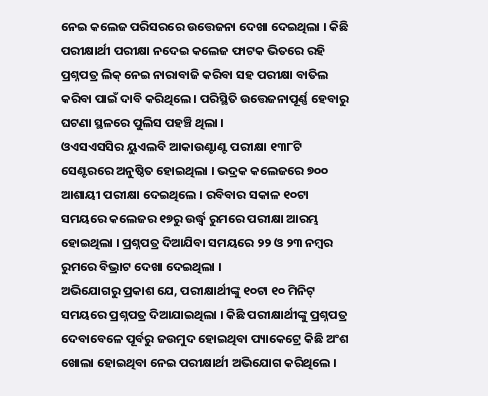ନେଇ କଲେଜ ପରିସରରେ ଉତ୍ତେଜନା ଦେଖା ଦେଇଥିଲା । କିଛି ପରୀକ୍ଷାର୍ଥୀ ପରୀକ୍ଷା ନଦେଇ କଲେଜ ଫାଟକ ଭିତରେ ରହି ପ୍ରଶ୍ନପତ୍ର ଲିକ୍ ନେଇ ନାରାବାଜି କରିବା ସହ ପରୀକ୍ଷା ବାତିଲ କରିବା ପାଇଁ ଦାବି କରିଥିଲେ । ପରିସ୍ଥିତି ଉତ୍ତେଜନାପୂର୍ଣ୍ଣ ହେବାରୁ ଘଟଣା ସ୍ଥଳରେ ପୁଲିସ ପହଞ୍ଚି ଥିଲା ।
ଓଏସଏସସିର ୟୁଏଲବି ଆକାଉଣ୍ଟାଣ୍ଟ ପରୀକ୍ଷା ୧୩୮ଟି ସେଣ୍ଟରରେ ଅନୁଷ୍ଠିତ ହୋଇଥିଲା । ଭଦ୍ରକ କଲେଜରେ ୭୦୦ ଆଶାୟୀ ପରୀକ୍ଷା ଦେଇଥିଲେ । ରବିବାର ସକାଳ ୧୦ଟା ସମୟରେ କଲେଜର ୧୭ରୁ ଉର୍ଦ୍ଧ୍ୱ ରୁମରେ ପରୀକ୍ଷା ଆରମ୍ଭ ହୋଇଥିଲା । ପ୍ରଶ୍ନପତ୍ର ଦିଆଯିବା ସମୟରେ ୨୨ ଓ ୨୩ ନମ୍ବର ରୁମରେ ବିଭ୍ରାଟ ଦେଖା ଦେଇଥିଲା ।
ଅଭିଯୋଗରୁ ପ୍ରକାଶ ଯେ, ପରୀକ୍ଷାର୍ଥୀଙ୍କୁ ୧୦ଟା ୧୦ ମିନିଟ୍ ସମୟରେ ପ୍ରଶ୍ନପତ୍ର ଦିଆଯାଇଥିଲା । କିଛି ପରୀକ୍ଷାର୍ଥୀଙ୍କୁ ପ୍ରଶ୍ନପତ୍ର ଦେବାବେଳେ ପୂର୍ବରୁ ଜଉମୁଦ ହୋଇଥିବା ପ୍ୟାକେଟ୍ରେ କିଛି ଅଂଶ ଖୋଲା ହୋଇଥିବା ନେଇ ପରୀକ୍ଷାର୍ଥୀ ଅଭିଯୋଗ କରିଥିଲେ ।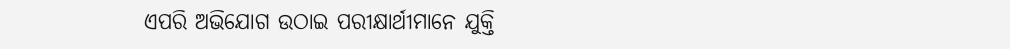ଏପରି ଅଭିଯୋଗ ଉଠାଇ ପରୀକ୍ଷାର୍ଥୀମାନେ ଯୁକ୍ତି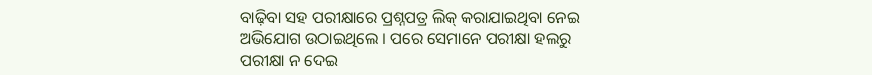ବାଢ଼ିବା ସହ ପରୀକ୍ଷାରେ ପ୍ରଶ୍ନପତ୍ର ଲିକ୍ କରାଯାଇଥିବା ନେଇ ଅଭିଯୋଗ ଉଠାଇଥିଲେ । ପରେ ସେମାନେ ପରୀକ୍ଷା ହଲରୁ ପରୀକ୍ଷା ନ ଦେଇ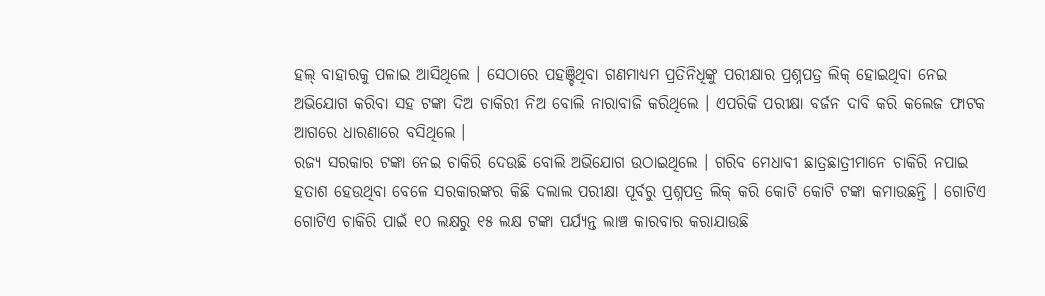ହଲ୍ ବାହାରକୁ ପଳାଇ ଆସିଥିଲେ । ସେଠାରେ ପହଞ୍ଚିଥିବା ଗଣମାଧ୍ୟମ ପ୍ରତିନିଧିଙ୍କୁ ପରୀକ୍ଷାର ପ୍ରଶ୍ନପତ୍ର ଲିକ୍ ହୋଇଥିବା ନେଇ ଅଭିଯୋଗ କରିବା ସହ ଟଙ୍କା ଦିଅ ଚାକିରୀ ନିଅ ବୋଲି ନାରାବାଜି କରିଥିଲେ । ଏପରିକି ପରୀକ୍ଷା ବର୍ଜନ ଦାବି କରି କଲେଜ ଫାଟକ ଆଗରେ ଧାରଣାରେ ବସିଥିଲେ ।
ରଜ୍ୟ ସରକାର ଟଙ୍କା ନେଇ ଚାକିରି ଦେଉଛି ବୋଲି ଅଭିଯୋଗ ଉଠାଇଥିଲେ । ଗରିବ ମେଧାବୀ ଛାତ୍ରଛାତ୍ରୀମାନେ ଚାକିରି ନପାଇ ହତାଶ ହେଉଥିବା ବେଳେ ସରକାରଙ୍କର କିଛି ଦଲାଲ ପରୀକ୍ଷା ପୂର୍ବରୁ ପ୍ରଶ୍ନପତ୍ର ଲିକ୍ କରି କୋଟି କୋଟି ଟଙ୍କା କମାଉଛନ୍ତି । ଗୋଟିଏ ଗୋଟିଏ ଚାକିରି ପାଇଁ ୧୦ ଲକ୍ଷରୁ ୧୫ ଲକ୍ଷ ଟଙ୍କା ପର୍ଯ୍ୟନ୍ତ ଲାଞ୍ଚ କାରବାର କରାଯାଉଛି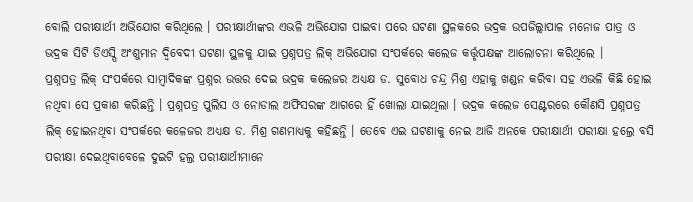ବୋଲି ପରୀକ୍ଷାର୍ଥୀ ଅଭିଯୋଗ କରିଥିଲେ । ପରୀକ୍ଷାର୍ଥୀଙ୍କର ଏଭଳି ଅଭିଯୋଗ ପାଇବା ପରେ ଘଟଣା ସ୍ଥଳକରେ ଭଦ୍ରକ ଉପଜିଲ୍ଲାପାଳ ମନୋଜ ପାତ୍ର ଓ ଭଦ୍ରକ ସିଟି ଡିଏସ୍ପି ଅଂଶୁମାନ ଦ୍ୱିବେଦୀ ଘଟଣା ସ୍ଥଳକୁ ଯାଇ ପ୍ରଶ୍ନପତ୍ର ଲିକ୍ ଅଭିଯୋଗ ସଂପର୍କରେ କଲେଜ କର୍ତ୍ତୃପକ୍ଷଙ୍କ ଆଲୋଚନା କରିଥିଲେ ।
ପ୍ରଶ୍ନପତ୍ର ଲିକ୍ ସଂପର୍କରେ ସାମ୍ବାଦିକଙ୍କ ପ୍ରଶ୍ନର ଉତ୍ତର ଦେଇ ଭଦ୍ରକ କଲେଜର ଅଧ୍ୟକ୍ଷ ଡ. ସୁବୋଧ ଚନ୍ଦ୍ର ମିଶ୍ର ଏହାକୁ ଖଣ୍ଡନ କରିବା ସହ ଏଭଳି କିଛି ହୋଇ ନଥିବା ସେ ପ୍ରକାଶ କରିଛନ୍ତି । ପ୍ରଶ୍ନପତ୍ର ପୁଲିସ ଓ ନୋଡାଲ ଅଫିସରଙ୍କ ଆଗରେ ହିଁ ଖୋଲା ଯାଇଥିଲା । ଭଦ୍ରକ କଲେଜ ସେଣ୍ଟରରେ କୌଣସି ପ୍ରଶ୍ନପତ୍ର ଲିକ୍ ହୋଇନଥିବା ସଂପର୍କରେ କଳେଜର ଅଧ୍ୟକ୍ଷ ଡ. ମିଶ୍ର ଗଣମାଧ୍ୟକୁ କହିଛନ୍ତି । ତେବେ ଏଇ ଘଟଣାକୁ ନେଇ ଆଜି ଅନକେ ପରୀକ୍ଷାର୍ଥୀ ପରୀକ୍ଷା ହଲ୍ରେ ବସି ପରୀକ୍ଷା ଦେଇଥିବାବେଳେ ଦୁଇଟି ହଲ୍ର ପରୀକ୍ଷାର୍ଥୀମାନେ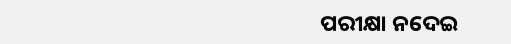ପରୀକ୍ଷା ନଦେଇ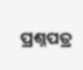ପ୍ରଶ୍ନପତ୍ର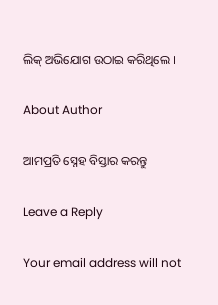ଲିକ୍ ଅଭିଯୋଗ ଉଠାଇ କରିଥିଲେ ।

About Author

ଆମପ୍ରତି ସ୍ନେହ ବିସ୍ତାର କରନ୍ତୁ

Leave a Reply

Your email address will not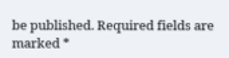be published. Required fields are marked *